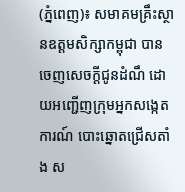(ភ្នំពេញ)៖ សមាគមគ្រឹះស្ថានឧត្តមសិក្សាកម្ពុជា បានចេញសេចក្តីជូនដំណឹ ដោយអញ្ជើញក្រុមអ្នកសង្កេតការណ៍ បោះឆ្នោតជ្រើសតាំង ស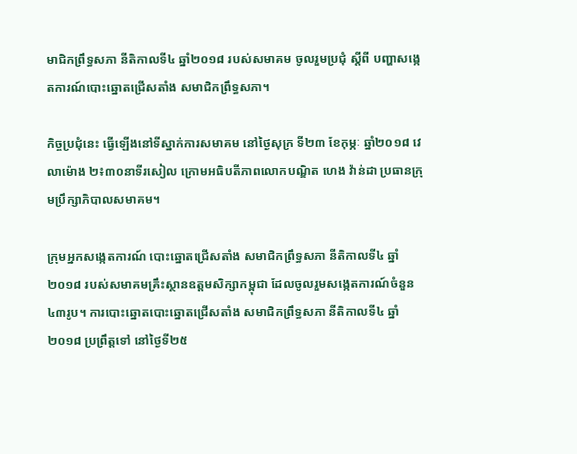មាជិកព្រឹទ្ធសភា នីតិកាលទី៤ ឆ្នាំ២០១៨ របស់សមាគម ចូលរួមប្រជុំ ស្តីពី បញ្ហាសង្កេតការណ៍បោះឆ្នោតជ្រើសតាំង សមាជិកព្រឹទ្ធសភា។

កិច្ចប្រជុំនេះ ធ្វើឡើងនៅទីស្នាក់ការសមាគម នៅថ្ងៃសុក្រ ទី២៣ ខែកុម្ភៈ ឆ្នាំ២០១៨ វេលាម៉ោង ២៖៣០នាទីរសៀល ក្រោមអធិបតីភាពលោកបណ្ឌិត ហេង វ៉ាន់ដា ប្រធានក្រុមប្រឹក្សាភិបាលសមាគម។

ក្រុមអ្នកសង្កេតការណ៍ បោះឆ្នោតជ្រើសតាំង សមាជិកព្រឹទ្ធសភា នីតិកាលទី៤ ឆ្នាំ២០១៨ របស់សមាគមគ្រឹះស្ថានឧត្តមសិក្សាកម្ពុជា ដែលចូលរួមសង្កេតការណ៍ចំនួន៤៣រូប។ ការបោះឆ្នោតបោះឆ្នោតជ្រើសតាំង សមាជិកព្រឹទ្ធសភា នីតិកាលទី៤ ឆ្នាំ២០១៨ ប្រព្រឹត្តទៅ នៅថ្ងៃទី២៥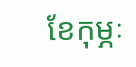ខែកុម្ភៈ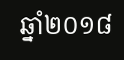ឆ្នាំ២០១៨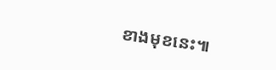ខាងមុខនេះ៕